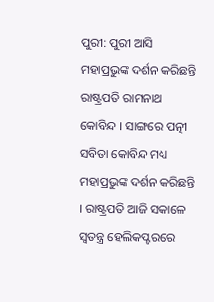ପୁରୀ: ପୁରୀ ଆସି ମହାପ୍ରଭୁଙ୍କ ଦର୍ଶନ କରିଛନ୍ତି ରାଷ୍ଟ୍ରପତି ରାମନାଥ କୋବିନ୍ଦ । ସାଙ୍ଗରେ ପତ୍ନୀ ସବିତା କୋବିନ୍ଦ ମଧ୍ୟ ମହାପ୍ରଭୁଙ୍କ ଦର୍ଶନ କରିଛନ୍ତି । ରାଷ୍ଟ୍ରପତି ଆଜି ସକାଳେ ସ୍ୱତନ୍ତ୍ର ହେଲିକପ୍ଟରରେ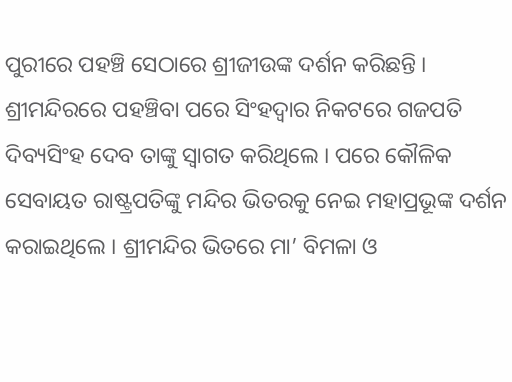ପୁରୀରେ ପହଞ୍ଚି ସେଠାରେ ଶ୍ରୀଜୀଉଙ୍କ ଦର୍ଶନ କରିଛନ୍ତି ।
ଶ୍ରୀମନ୍ଦିରରେ ପହଞ୍ଚିବା ପରେ ସିଂହଦ୍ବାର ନିକଟରେ ଗଜପତି ଦିବ୍ୟସିଂହ ଦେବ ତାଙ୍କୁ ସ୍ବାଗତ କରିଥିଲେ । ପରେ କୌଳିକ ସେବାୟତ ରାଷ୍ଟ୍ରପତିଙ୍କୁ ମନ୍ଦିର ଭିତରକୁ ନେଇ ମହାପ୍ରଭୂଙ୍କ ଦର୍ଶନ କରାଇଥିଲେ । ଶ୍ରୀମନ୍ଦିର ଭିତରେ ମା’ ବିମଳା ଓ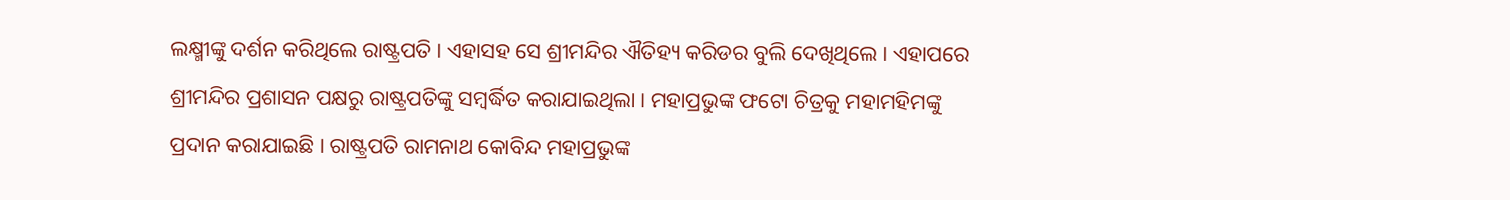ଲକ୍ଷ୍ମୀଙ୍କୁ ଦର୍ଶନ କରିଥିଲେ ରାଷ୍ଟ୍ରପତି । ଏହାସହ ସେ ଶ୍ରୀମନ୍ଦିର ଐତିହ୍ୟ କରିଡର ବୁଲି ଦେଖିଥିଲେ । ଏହାପରେ ଶ୍ରୀମନ୍ଦିର ପ୍ରଶାସନ ପକ୍ଷରୁ ରାଷ୍ଟ୍ରପତିଙ୍କୁ ସମ୍ବର୍ଦ୍ଧିତ କରାଯାଇଥିଲା । ମହାପ୍ରଭୁଙ୍କ ଫଟୋ ଚିତ୍ରକୁ ମହାମହିମଙ୍କୁ ପ୍ରଦାନ କରାଯାଇଛି । ରାଷ୍ଟ୍ରପତି ରାମନାଥ କୋବିନ୍ଦ ମହାପ୍ରଭୁଙ୍କ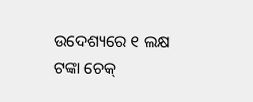ଉଦେଶ୍ୟରେ ୧ ଲକ୍ଷ ଟଙ୍କା ଚେକ୍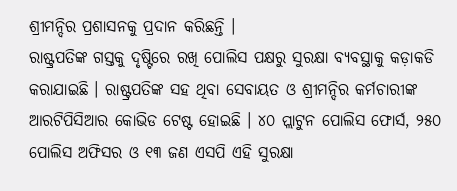ଶ୍ରୀମନ୍ଦିର ପ୍ରଶାସନକୁ ପ୍ରଦାନ କରିଛନ୍ତି ।
ରାଷ୍ଟ୍ରପତିଙ୍କ ଗସ୍ତକୁ ଦୃଷ୍ଟିରେ ରଖି ପୋଲିସ ପକ୍ଷରୁ ସୁରକ୍ଷା ବ୍ୟବସ୍ଥାକୁ କଡ଼ାକଡି କରାଯାଇଛି । ରାଷ୍ଟ୍ରପତିଙ୍କ ସହ ଥିବା ସେବାୟତ ଓ ଶ୍ରୀମନ୍ଦିର କର୍ମଚାରୀଙ୍କ ଆରଟିପିସିଆର କୋଭିଡ ଟେଷ୍ଟ ହୋଇଛି । ୪୦ ପ୍ଲାଟୁନ ପୋଲିସ ଫୋର୍ସ, ୨୫୦ ପୋଲିସ ଅଫିସର ଓ ୧୩ ଜଣ ଏସପି ଏହି ସୁରକ୍ଷା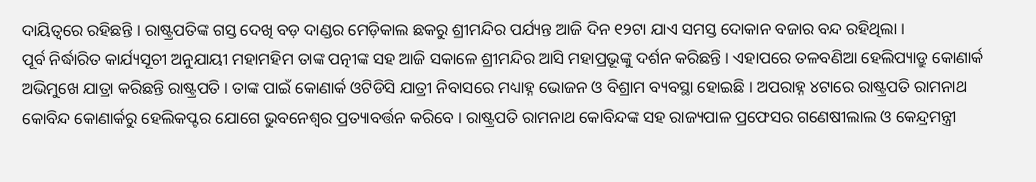ଦାୟିତ୍ୱରେ ରହିଛନ୍ତି । ରାଷ୍ଟ୍ରପତିଙ୍କ ଗସ୍ତ ଦେଖି ବଡ଼ ଦାଣ୍ଡର ମେଡ଼ିକାଲ ଛକରୁ ଶ୍ରୀମନ୍ଦିର ପର୍ଯ୍ୟନ୍ତ ଆଜି ଦିନ ୧୨ଟା ଯାଏ ସମସ୍ତ ଦୋକାନ ବଜାର ବନ୍ଦ ରହିଥିଲା ।
ପୂର୍ବ ନିର୍ଦ୍ଧାରିତ କାର୍ଯ୍ୟସୂଚୀ ଅନୁଯାୟୀ ମହାମହିମ ତାଙ୍କ ପତ୍ନୀଙ୍କ ସହ ଆଜି ସକାଳେ ଶ୍ରୀମନ୍ଦିର ଆସି ମହାପ୍ରଭୂଙ୍କୁ ଦର୍ଶନ କରିଛନ୍ତି । ଏହାପରେ ତଳବଣିଆ ହେଲିପ୍ୟାଡ୍ରୁ କୋଣାର୍କ ଅଭିମୁଖେ ଯାତ୍ରା କରିଛନ୍ତି ରାଷ୍ଟ୍ରପତି । ତାଙ୍କ ପାଇଁ କୋଣାର୍କ ଓଟିଡିସି ଯାତ୍ରୀ ନିବାସରେ ମଧ୍ୟାହ୍ନ ଭୋଜନ ଓ ବିଶ୍ରାମ ବ୍ୟବସ୍ଥା ହୋଇଛି । ଅପରାହ୍ନ ୪ଟାରେ ରାଷ୍ଟ୍ରପତି ରାମନାଥ କୋବିନ୍ଦ କୋଣାର୍କରୁ ହେଲିକପ୍ଟର ଯୋଗେ ଭୁବନେଶ୍ୱର ପ୍ରତ୍ୟାବର୍ତ୍ତନ କରିବେ । ରାଷ୍ଟ୍ରପତି ରାମନାଥ କୋବିନ୍ଦଙ୍କ ସହ ରାଜ୍ୟପାଳ ପ୍ରଫେସର ଗଣେଷୀଲାଲ ଓ କେନ୍ଦ୍ରମନ୍ତ୍ରୀ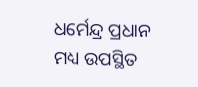ଧର୍ମେନ୍ଦ୍ର ପ୍ରଧାନ ମଧ୍ୟ ଉପସ୍ଥିତ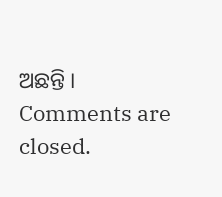ଅଛନ୍ତି ।
Comments are closed.